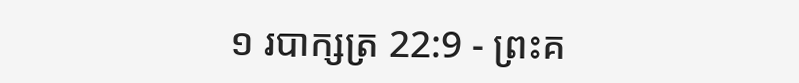១ របាក្សត្រ 22:9 - ព្រះគ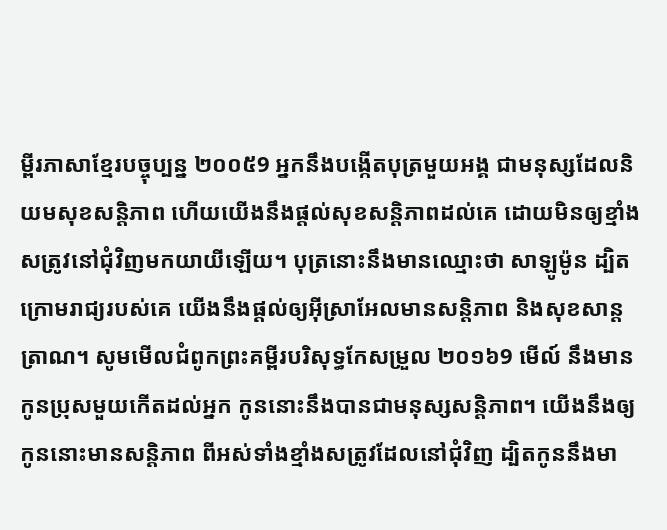ម្ពីរភាសាខ្មែរបច្ចុប្បន្ន ២០០៥9 អ្នកនឹងបង្កើតបុត្រមួយអង្គ ជាមនុស្សដែលនិយមសុខសន្តិភាព ហើយយើងនឹងផ្ដល់សុខសន្តិភាពដល់គេ ដោយមិនឲ្យខ្មាំងសត្រូវនៅជុំវិញមកយាយីឡើយ។ បុត្រនោះនឹងមានឈ្មោះថា សាឡូម៉ូន ដ្បិតក្រោមរាជ្យរបស់គេ យើងនឹងផ្ដល់ឲ្យអ៊ីស្រាអែលមានសន្តិភាព និងសុខសាន្តត្រាណ។ សូមមើលជំពូកព្រះគម្ពីរបរិសុទ្ធកែសម្រួល ២០១៦9 មើល៍ នឹងមានកូនប្រុសមួយកើតដល់អ្នក កូននោះនឹងបានជាមនុស្សសន្ដិភាព។ យើងនឹងឲ្យកូននោះមានសន្ដិភាព ពីអស់ទាំងខ្មាំងសត្រូវដែលនៅជុំវិញ ដ្បិតកូននឹងមា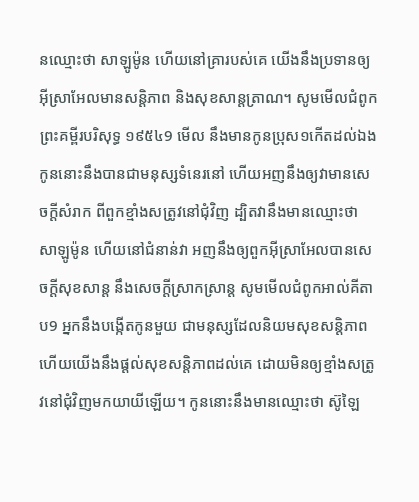នឈ្មោះថា សាឡូម៉ូន ហើយនៅគ្រារបស់គេ យើងនឹងប្រទានឲ្យអ៊ីស្រាអែលមានសន្ដិភាព និងសុខសាន្តត្រាណ។ សូមមើលជំពូកព្រះគម្ពីរបរិសុទ្ធ ១៩៥៤9 មើល នឹងមានកូនប្រុស១កើតដល់ឯង កូននោះនឹងបានជាមនុស្សទំនេរនៅ ហើយអញនឹងឲ្យវាមានសេចក្ដីសំរាក ពីពួកខ្មាំងសត្រូវនៅជុំវិញ ដ្បិតវានឹងមានឈ្មោះថា សាឡូម៉ូន ហើយនៅជំនាន់វា អញនឹងឲ្យពួកអ៊ីស្រាអែលបានសេចក្ដីសុខសាន្ត នឹងសេចក្ដីស្រាកស្រាន្ត សូមមើលជំពូកអាល់គីតាប9 អ្នកនឹងបង្កើតកូនមួយ ជាមនុស្សដែលនិយមសុខសន្តិភាព ហើយយើងនឹងផ្តល់សុខសន្តិភាពដល់គេ ដោយមិនឲ្យខ្មាំងសត្រូវនៅជុំវិញមកយាយីឡើយ។ កូននោះនឹងមានឈ្មោះថា ស៊ូឡៃ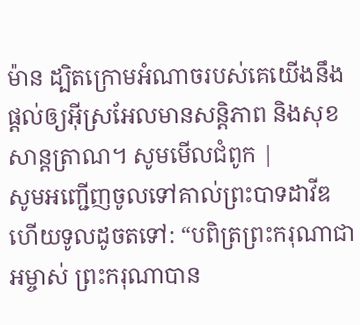ម៉ាន ដ្បិតក្រោមអំណាចរបស់គេយើងនឹងផ្តល់ឲ្យអ៊ីស្រអែលមានសន្តិភាព និងសុខសាន្តត្រាណ។ សូមមើលជំពូក |
សូមអញ្ជើញចូលទៅគាល់ព្រះបាទដាវីឌ ហើយទូលដូចតទៅ: “បពិត្រព្រះករុណាជាអម្ចាស់ ព្រះករុណាបាន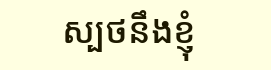ស្បថនឹងខ្ញុំ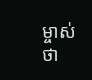ម្ចាស់ថា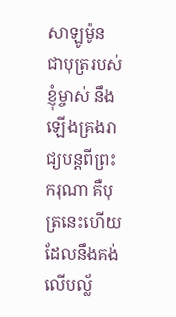សាឡូម៉ូន ជាបុត្ររបស់ខ្ញុំម្ចាស់ នឹងឡើងគ្រងរាជ្យបន្តពីព្រះករុណា គឺបុត្រនេះហើយដែលនឹងគង់លើបល្ល័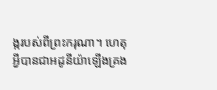ង្ករបស់ពីព្រះករុណា។ ហេតុអ្វីបានជាអដូនីយ៉ាឡើងគ្រង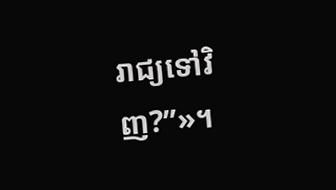រាជ្យទៅវិញ?”»។